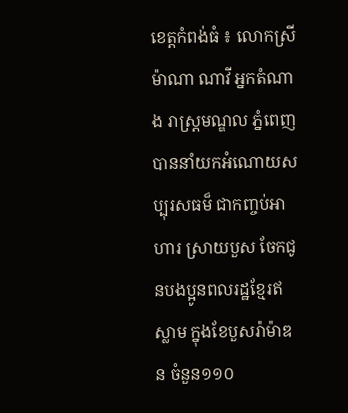ខេត្តកំពង់ធំ ៖ លោកស្រី ម៉ាណា ណាវី អ្នកតំណាង រាស្ដ្រមណ្ឌល ភ្នំពេញ បាននាំយកអំណោយសប្បុរសធម៏ ជាកញ្ចប់អាហារ ស្រាយបួស ចែកជូនបងប្អូនពលរដ្ឋខ្មែរឥស្លាម ក្នុងខែបួសរ៉ាម៉ាឌន ចំនួន១១០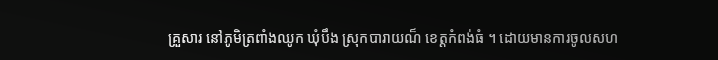គ្រួសារ នៅភូមិត្រពាំងឈូក ឃុំបឹង ស្រុកបារាយណ៏ ខេត្ដកំពង់ធំ ។ ដោយមានការចូលសហ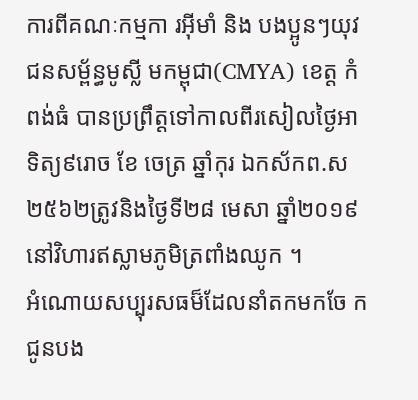ការពីគណៈកម្មកា រអុីមាំ និង បងប្អូនៗយុវជនសម្ព័ន្ធមូស្លី មកម្ពុជា(CMYA) ខេត្ត កំពង់ធំ បានប្រព្រឹត្ដទៅកាលពីរសៀលថ្ងៃអា ទិត្យ៩រោច ខែ ចេត្រ ឆ្នាំកុរ ឯកស័កព.ស២៥៦២ត្រូវនិងថ្ងៃទី២៨ មេសា ឆ្នាំ២០១៩ នៅវិហារឥស្លាមភូមិត្រពាំងឈូក ។
អំណោយសប្បុរសធម៏ដែលនាំតកមកចែ កជូនបង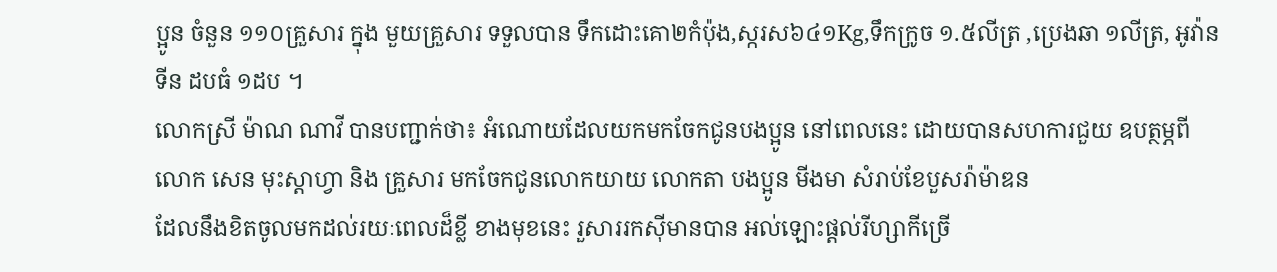ប្អូន ចំនួន ១១០គ្រួសារ ក្នុង មួយគ្រួសារ ទទួលបាន ទឹកដោះគោ២កំប៉ុង,ស្ករស៦៤១Kg,ទឹកក្រូច ១.៥លីត្រ ,ប្រេងឆា ១លីត្រ, អូវ៉ានទីន ដបធំ ១ដប ។
លោកស្រី ម៉ាណ ណាវី បានបញ្ជាក់ថា៖ អំណោយដែលយកមកចែកជូនបងប្អូន នៅពេលនេះ ដោយបានសហការជួយ ឧបត្ថម្ភពី លោក សេន មុះស្តាហ្វា និង គ្រួសារ មកចែកជូនលោកយាយ លោកតា បងប្អូន មីងមា សំរាប់ខែបួសរ៉ាម៉ាឌន
ដែលនឹងខិតចូលមកដល់រយៈពេលដ៏ខ្លី ខាងមុខនេះ រួសាររកសុីមានបាន អល់ឡោះផ្តល់រីហ្សាកីច្រើ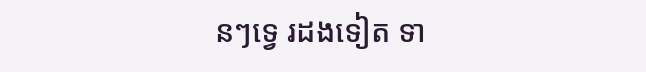នៗទ្វេ រដងទៀត ទា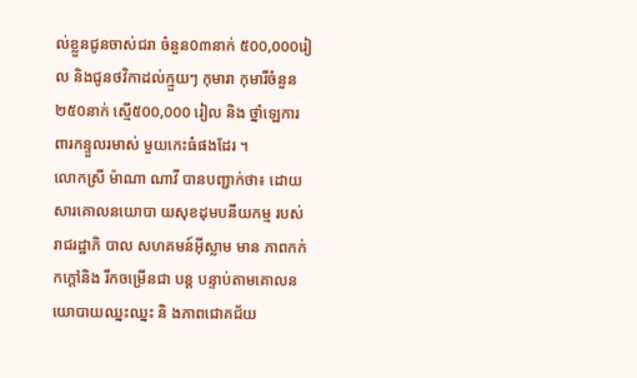ល់ខ្លួនជូនចាស់ជរា ចំនួន0៣នាក់ ៥00,000រៀល និងជូនថវិកាដល់ក្មួយៗ កុមារា កុមារីចំនួន២៥0នាក់ ស្មើ៥00,000 រៀល និង ថ្នាំឡេការពារកន្ទួលរមាស់ មួយកេះធំផងដែរ ។
លោកស្រី ម៉ាណា ណាវី បានបញ្ជាក់ថា៖ ដោយសារគោលនយោបា យសុខដុមបនីយកម្ម របស់រាជរដ្ឋាភិ បាល សហគមន៍អ៊ីស្លាម មាន ភាពកក់ កក្ដៅនិង រីកចម្រើនជា បន្ត បន្ទាប់តាមគោលនយោបាយឈ្នះឈ្នះ និ ងភាពជោគជ័យ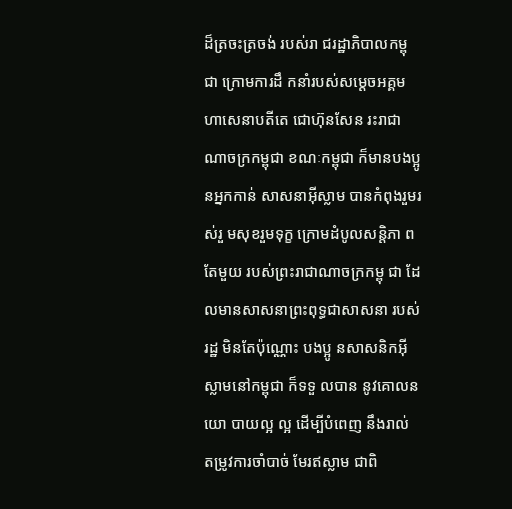ដ៏ត្រចះត្រចង់ របស់រា ជរដ្ឋាភិបាលកម្ពុជា ក្រោមការដឹ កនាំរបស់សម្ដេចអគ្គមហាសេនាបតីតេ ជោហ៊ុនសែន រះរាជាណាចក្រកម្ពុជា ខណៈកម្ពុជា ក៏មានបងប្អូនអ្នកកាន់ សាសនាអ៊ីស្លាម បានកំពុងរួមរស់រួ មសុខរួមទុក្ខ ក្រោមដំបូលសន្តិភា ពតែមួយ របស់ព្រះរាជាណាចក្រកម្ពុ ជា ដែលមានសាសនាព្រះពុទ្ធជាសាសនា របស់រដ្ឋ មិនតែប៉ុណ្ណោះ បងប្អូ នសាសនិកអ៊ីស្លាមនៅកម្ពុជា ក៏ទទួ លបាន នូវគោលនយោ បាយល្អ ល្អ ដើម្បីបំពេញ នឹងរាល់ តម្រូវការចាំបាច់ មែរឥស្លាម ជាពិ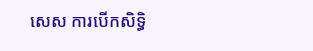សេស ការបើកសិទ្ធិ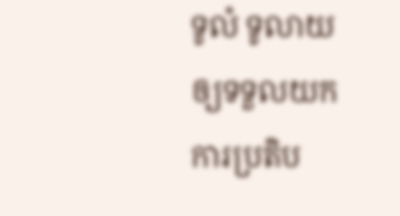ទូលំ ទូលាយ ឲ្យទទួលយកការប្រតិប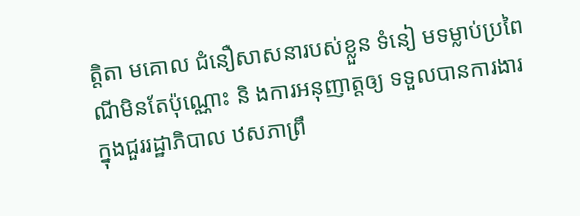ត្តិតា មគោល ជំនឿសាសនារបស់ខ្លួន ទំនៀ មទម្លាប់ប្រពៃណីមិនតែប៉ុណ្ណោះ និ ងការអនុញាត្តឲ្យ ទទួលបានការងារ ក្នុងជួររដ្ឋាភិបាល ឋសភាព្រឹ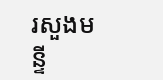រសួងមន្ទី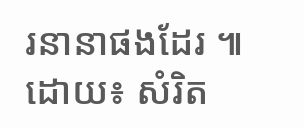រនានាផងដែរ ៕ ដោយ៖ សំរិត